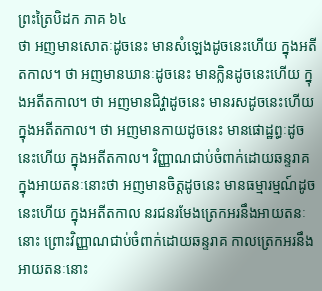ព្រះត្រៃបិដក ភាគ ៦៤
ថា អញមានសោតៈដូចនេះ មានសំឡេងដូចនេះហើយ ក្នុងអតីតកាល។ ថា អញមានឃានៈដូចនេះ មានក្លិនដូចនេះហើយ ក្នុងអតីតកាល។ ថា អញមានជិវ្ហាដូចនេះ មានរសដូចនេះហើយក្នុងអតីតកាល។ ថា អញមានកាយដូចនេះ មានផោដ្ឋព្ធៈដូចនេះហើយ ក្នុងអតីតកាល។ វិញ្ញាណជាប់ចំពាក់ដោយឆន្ទរាគ ក្នុងអាយតនៈនោះថា អញមានចិត្តដូចនេះ មានធម្មារម្មណ៍ដូចនេះហើយ ក្នុងអតីតកាល នរជនរមែងត្រេកអរនឹងអាយតនៈនោះ ព្រោះវិញ្ញាណជាប់ចំពាក់ដោយឆន្ទរាគ កាលត្រេកអរនឹងអាយតនៈនោះ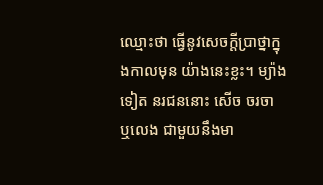ឈ្មោះថា ធ្វើនូវសេចក្តីបា្រថ្នាក្នុងកាលមុន យ៉ាងនេះខ្លះ។ ម្យ៉ាងទៀត នរជននោះ សើច ចរចា ឬលេង ជាមួយនឹងមា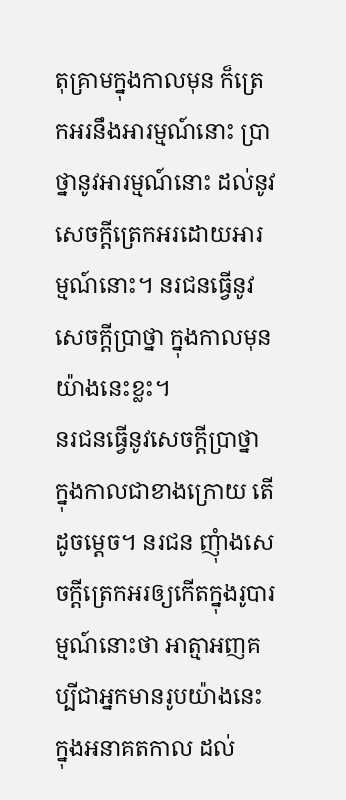តុគ្រាមក្នុងកាលមុន ក៏ត្រេកអរនឹងអារម្មណ៍នោះ បា្រថ្នានូវអារម្មណ៍នោះ ដល់នូវសេចក្តីត្រេកអរដោយអារម្មណ៍នោះ។ នរជនធ្វើនូវសេចក្តីបា្រថ្នា ក្នុងកាលមុន យ៉ាងនេះខ្លះ។
នរជនធ្វើនូវសេចក្តីបា្រថ្នា ក្នុងកាលជាខាងក្រោយ តើដូចម្តេច។ នរជន ញុំាងសេចក្តីត្រេកអរឲ្យកើតក្នុងរូបារម្មណ៍នោះថា អាត្មាអញគប្បីជាអ្នកមានរូបយ៉ាងនេះ ក្នុងអនាគតកាល ដល់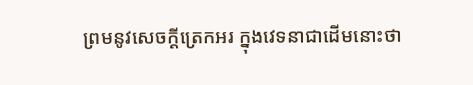ព្រមនូវសេចក្តីត្រេកអរ ក្នុងវេទនាជាដើមនោះថា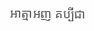អាត្មាអញ គប្បីជា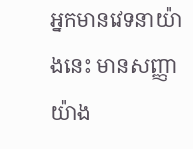អ្នកមានវេទនាយ៉ាងនេះ មានសញ្ញាយ៉ាង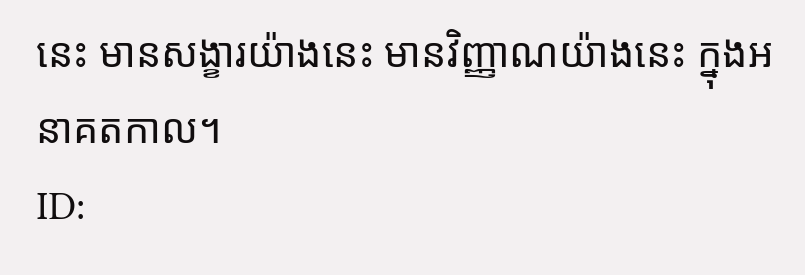នេះ មានសង្ខារយ៉ាងនេះ មានវិញ្ញាណយ៉ាងនេះ ក្នុងអនាគតកាល។
ID: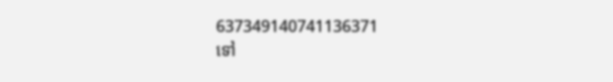637349140741136371
ទៅ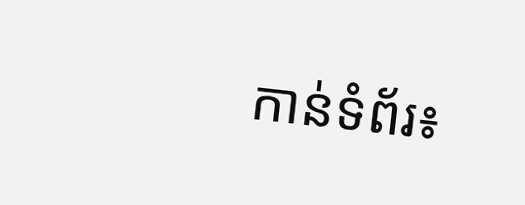កាន់ទំព័រ៖